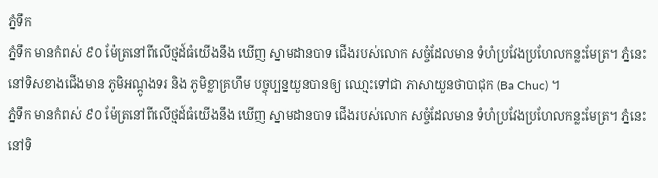ភ្នំទឹក
ភ្នំទឹក មានកំពស់ ៩០ ម៉ែត្រនៅពីលើថ្មដ៍ធំយើងនឹង ឃើញ ស្នាមដានបាទ ជើងរបស់លោក សច្ចំដែលមាន ទំហំប្រវែងប្រហែលកន្លះមែត្រ។ ភ្នំនេះនៅទិសខាងជើងមាន ភូមិអណ្តូងទរ និង ភូមិខ្លាគ្រហឹម បច្ចុប្បន្នយួនបានឲ្យ ឈោ្មះទៅជា ភាសាយួនថាបាជុក (Ba Chuc) ។
ភ្នំទឹក មានកំពស់ ៩០ ម៉ែត្រនៅពីលើថ្មដ៍ធំយើងនឹង ឃើញ ស្នាមដានបាទ ជើងរបស់លោក សច្ចំដែលមាន ទំហំប្រវែងប្រហែលកន្លះមែត្រ។ ភ្នំនេះនៅទិ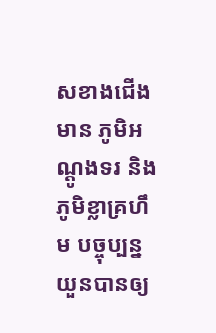សខាងជើងមាន ភូមិអណ្តូងទរ និង ភូមិខ្លាគ្រហឹម បច្ចុប្បន្នយួនបានឲ្យ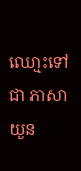ឈោ្មះទៅជា ភាសាយួន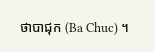ថាបាជុក (Ba Chuc) ។